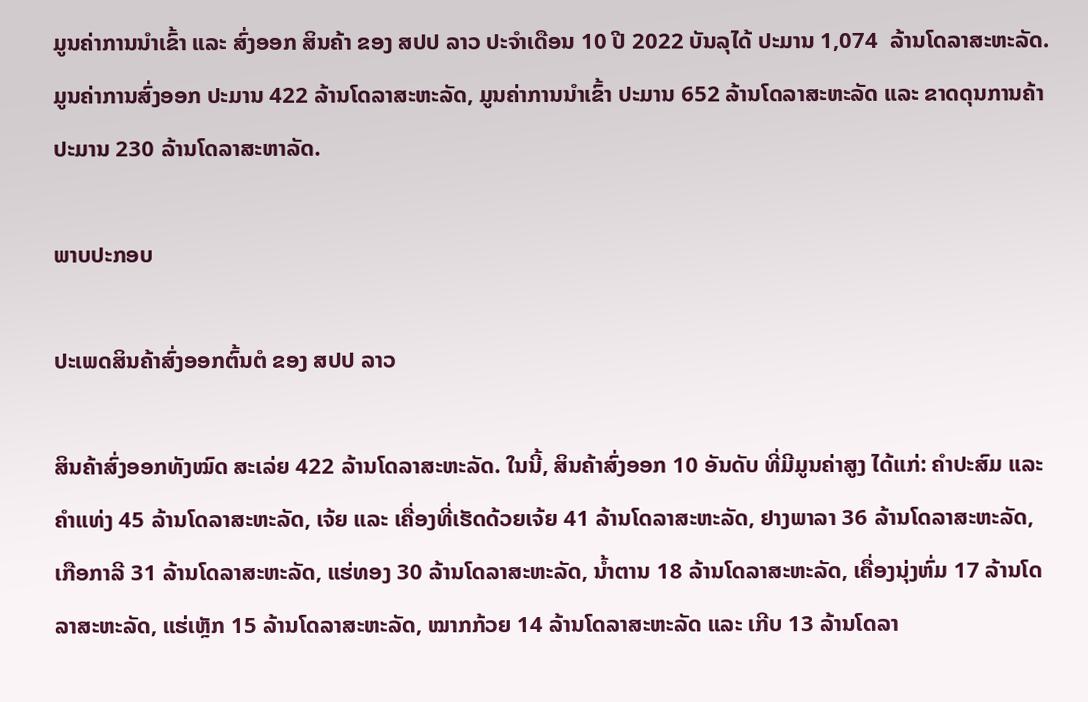ມູນຄ່າການນໍາເຂົ້າ ແລະ ສົ່ງອອກ ສິນຄ້າ ຂອງ ສປປ ລາວ ປະຈໍາເດືອນ 10 ປີ 2022 ບັນລຸໄດ້ ປະມານ 1,074  ລ້ານໂດລາສະຫະລັດ. ມູນຄ່າການສົ່ງອອກ ປະມານ 422 ລ້ານໂດລາສະຫະລັດ, ມູນຄ່າການນໍາເຂົ້າ ປະມານ 652 ລ້ານໂດລາສະຫະລັດ ແລະ ຂາດດຸນການຄ້າ ປະມານ 230 ລ້ານໂດລາສະຫາລັດ.

ພາບປະກອບ

ປະເພດສິນຄ້າສົ່ງອອກຕົ້ນຕໍ ຂອງ ສປປ ລາວ

ສິນຄ້າສົ່ງອອກທັງໝົດ ສະເລ່ຍ 422 ລ້ານໂດລາສະຫະລັດ. ໃນນີ້, ສິນຄ້າສົ່ງອອກ 10 ອັນດັບ ທີ່ມີມູນຄ່າສູງ ໄດ້ແກ່: ຄຳປະສົມ ແລະ ຄຳແທ່ງ 45 ລ້ານໂດລາສະຫະລັດ, ເຈ້ຍ ແລະ ເຄື່ອງທີ່ເຮັດດ້ວຍເຈ້ຍ 41 ລ້ານໂດລາສະຫະລັດ, ຢາງພາລາ 36 ລ້ານໂດລາສະຫະລັດ, ເກືອກາລີ 31 ລ້ານໂດລາສະຫະລັດ, ແຮ່ທອງ 30 ລ້ານໂດລາສະຫະລັດ, ນ້ຳຕານ 18 ລ້ານໂດລາສະຫະລັດ, ເຄື່ອງນຸ່ງຫົ່ມ 17 ລ້ານໂດລາສະຫະລັດ, ແຮ່ເຫຼັກ 15 ລ້ານໂດລາສະຫະລັດ, ໝາກກ້ວຍ 14 ລ້ານໂດລາສະຫະລັດ ແລະ ເກີບ 13 ລ້ານໂດລາ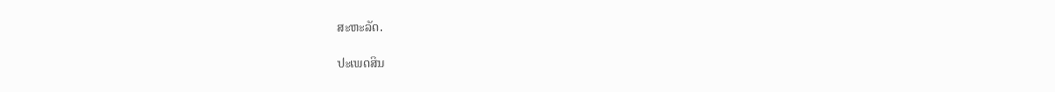ສະຫະລັດ.

ປະເພດສິນ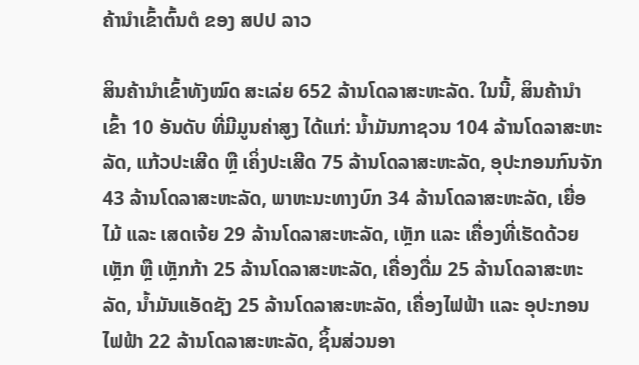ຄ້ານໍາເຂົ້າຕົ້ນຕໍ ຂອງ ສປປ ລາວ

ສິນຄ້ານຳເຂົ້າທັງໝົດ ສະເລ່ຍ 652 ລ້ານໂດລາສະຫະລັດ. ໃນນີ້, ສິນຄ້ານຳເຂົ້າ 10 ອັນດັບ ທີ່ມີມູນຄ່າສູງ ໄດ້ແກ່: ນ້ຳມັນກາຊວນ 104 ລ້ານໂດລາສະຫະລັດ, ແກ້ວປະເສີດ ຫຼື ເຄິ່ງປະເສີດ 75 ລ້ານໂດລາສະຫະລັດ, ອຸປະກອນກົນຈັກ 43 ລ້ານໂດລາສະຫະລັດ, ພາຫະນະທາງບົກ 34 ລ້ານໂດລາສະຫະລັດ, ເຍື່ອໄມ້ ແລະ ເສດເຈ້ຍ 29 ລ້ານໂດລາສະຫະລັດ, ເຫຼັກ ແລະ ເຄື່ອງທີ່ເຮັດດ້ວຍເຫຼັກ ຫຼື ເຫຼັກກ້າ 25 ລ້ານໂດລາສະຫະລັດ, ເຄື່ອງດື່ມ 25 ລ້ານໂດລາສະຫະລັດ, ນ້ຳມັນແອັດຊັງ 25 ລ້ານໂດລາສະຫະລັດ, ເຄື່ອງໄຟຟ້າ ແລະ ອຸປະກອນໄຟຟ້າ 22 ລ້ານໂດລາສະຫະລັດ, ຊິ້ນສ່ວນອາ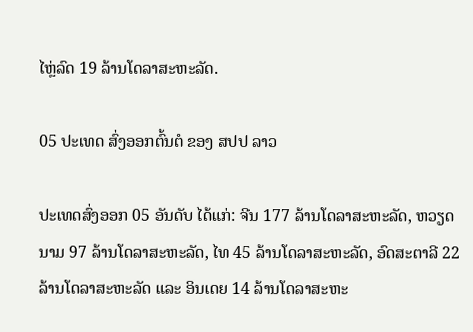ໄຫຼ່ລົດ 19 ລ້ານໂດລາສະຫະລັດ.

05 ປະເທດ ສົ່ງອອກຕົ້ນຕໍ ຂອງ ສປປ ລາວ

ປະເທດສົ່ງອອກ 05 ອັນດັບ ໄດ້ແກ່: ຈີນ 177 ລ້ານໂດລາສະຫະລັດ, ຫວຽດນາມ 97 ລ້ານໂດລາສະຫະລັດ, ໄທ 45 ລ້ານໂດລາສະຫະລັດ, ອົດສະຕາລີ 22 ລ້ານໂດລາສະຫະລັດ ແລະ ອິນເດຍ 14 ລ້ານໂດລາສະຫະ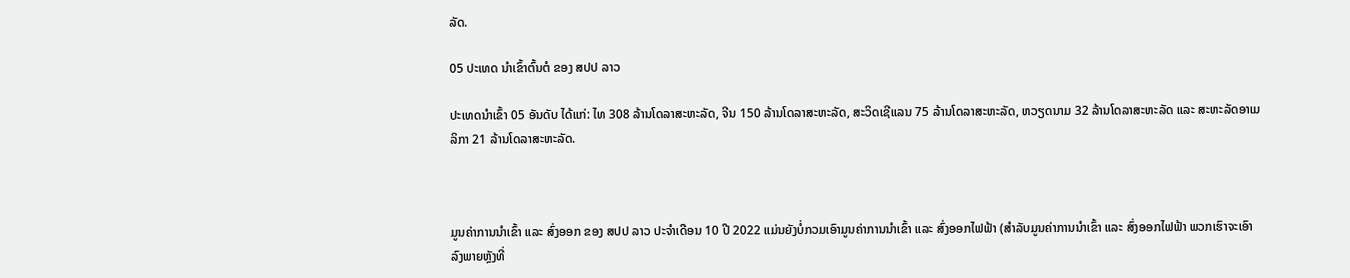ລັດ.

05 ປະເທດ ນໍາເຂົ້າຕົ້ນຕໍ ຂອງ ສປປ ລາວ

ປະເທດນຳເຂົ້າ 05 ອັນດັບ ໄດ້ແກ່: ໄທ 308 ລ້ານໂດລາສະຫະລັດ, ຈີນ 150 ລ້ານໂດລາສະຫະລັດ, ສະວິດເຊີແລນ 75 ລ້ານໂດລາສະຫະລັດ, ຫວຽດນາມ 32 ລ້ານໂດລາສະຫະລັດ ແລະ ສະຫະລັດອາເມລິກາ 21 ລ້ານໂດລາສະຫະລັດ.



ມູນຄ່າການນໍາເຂົ້າ ແລະ ສົ່ງອອກ ຂອງ ສປປ ລາວ ປະຈໍາເດືອນ 10 ປີ 2022 ແມ່ນຍັງບໍ່ກວມເອົາມູນຄ່າການນຳເຂົ້າ ແລະ ສົ່ງອອກໄຟຟ້າ (ສໍາລັບມູນຄ່າການນຳເຂົ້າ ແລະ ສົ່ງອອກໄຟຟ້າ ພວກເຮົາຈະເອົາລົງພາຍຫຼັງທີ່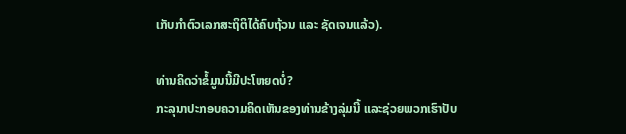ເກັບກໍາຕົວເລກສະຖິຕິໄດ້ຄົບຖ້ວນ ແລະ ຊັດເຈນແລ້ວ).

ທ່ານຄິດວ່າຂໍ້ມູນນີ້ມີປະໂຫຍດບໍ່?
ກະລຸນາປະກອບຄວາມຄິດເຫັນຂອງທ່ານຂ້າງລຸ່ມນີ້ ແລະຊ່ວຍພວກເຮົາປັບ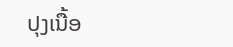ປຸງເນື້ອ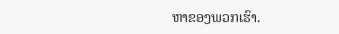ຫາຂອງພວກເຮົາ.